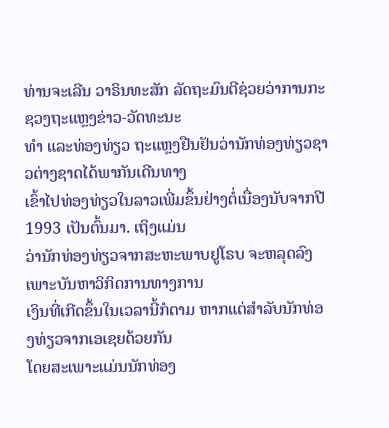ທ່ານຈະເລີນ ວາຣິນທະສັກ ລັດຖະມົນຕີຊ່ວຍວ່າການກະຊວງຖະແຫຼງຂ່າວ-ວັດທະນະ
ທໍາ ແລະທ່ອງທ່ຽວ ຖະແຫຼງຢືນຢັນວ່ານັກທ່ອງທ່ຽວຊາວຕ່າງຊາດໄດ້ພາກັນເດີນທາງ
ເຂົ້າໄປທ່ອງທ່ຽວໃນລາວເພີ່ມຂຶ້ນຢ່າງຕໍ່ເນື່ອງນັບຈາກປີ 1993 ເປັນຕົ້ນມາ. ເຖິງແມ່ນ
ວ່ານັກທ່ອງທ່ຽວຈາກສະຫະພາບຢູໂຣບ ຈະຫລຸດລົງເພາະບັນຫາວິກິດການທາງການ
ເງິນທີ່ເກີດຂຶ້ນໃນເວລານີ້ກໍຕາມ ຫາກແຕ່ສໍາລັບນັກທ່ອງທ່ຽວຈາກເອເຊຍດ້ວຍກັນ
ໂດຍສະເພາະແມ່ນນັກທ່ອງ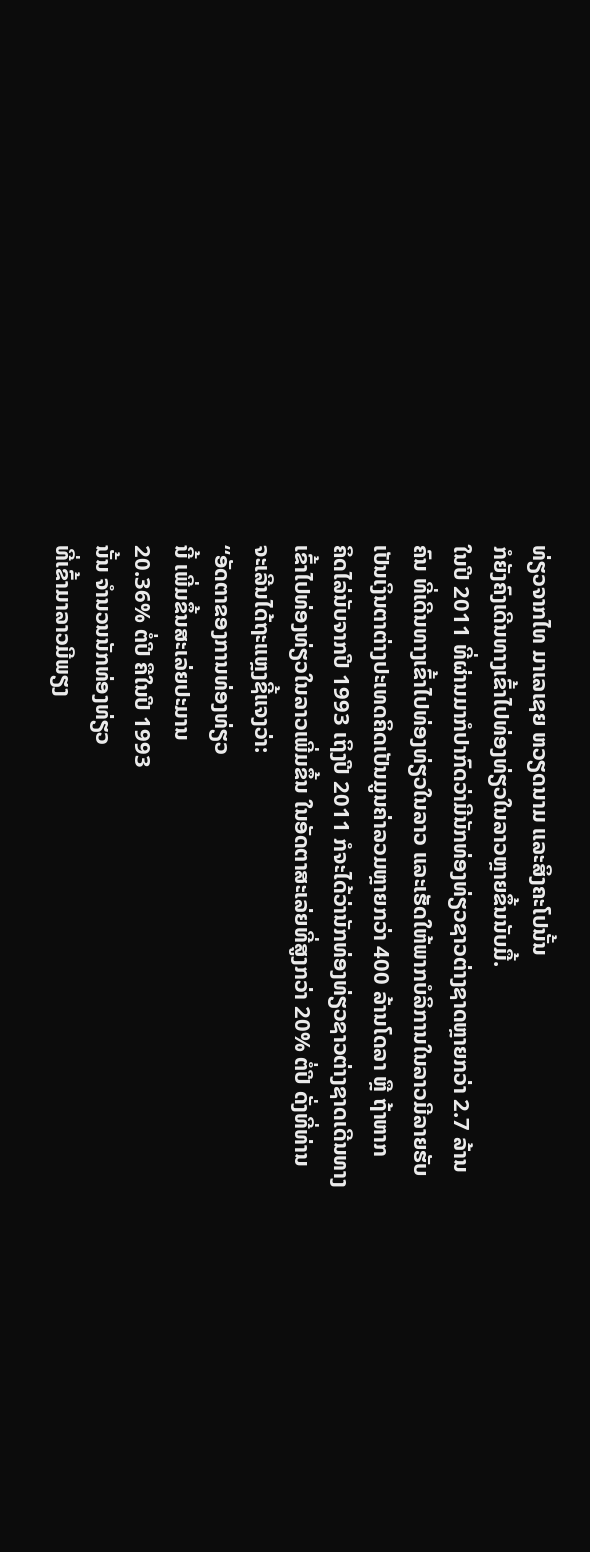ທ່ຽວຈາກໄທ ມາເລເຊຍ ຫວຽດນາມ ແລະສິງຄະໂປນັ້ນ
ກໍຍັງຄົງເດີນທາງເຂົ້າໄປທ່ອງທ່ຽວໃນລາວຫຼາຍຂຶ້ນນັບມື້.
ໃນປີ 2011 ທີ່ຜ່ານມາກໍປາກົດວ່າມີນັກທ່ອງທ່ຽວຊາວຕ່າງຊາດຫຼາຍກວ່າ 2.7 ລ້ານ
ຄົນ ທີ່ເດີນທາງເຂົ້າໄປທ່ອງທ່ຽວໃນລາວ ແລະເຮັດໃຫ້ພາກບໍລິການໃນລາວມີລາຍຮັບ
ເປັນເງິນຕາຕ່າງປະເທດຄິດເປັນມູນຄ່າລວມຫຼາຍກວ່າ 400 ລ້ານໂດລາ ຫຼື ຖ້າຫາກ
ຄິດໄລ່ນັບຈາກປີ 1993 ເຖິງປີ 2011 ກໍຈະໄດ້ວ່ານັກທ່ອງທ່ຽວຊາວຕ່າງຊາດເດີນທາງ
ເຂົ້າໄປທ່ອງທ່ຽວໃນລາວເພີ່ມຂຶ້ນ ໃນອັດຕາສະເລ່ຍທີ່ສູງກວ່າ 20% ຕໍ່ປີ ດັ່ງທີ່ທ່ານ
ຈະເລີນໄດ້ຖະແຫຼງຊີ້ແຈງວ່າ:
“ອັດຕາຂອງການທ່ອງທ່ຽວ
ນີ້ ເພີ່ມຂຶ້ນສະເລ່ຍປະມານ
20.36% ຕໍ່ປີ ຄືໃນປີ 1993
ນັ້ນ ຈໍານວນນັກທ່ອງທ່ຽວ
ທີ່ເຂົ້າມາລາວມີພຽງ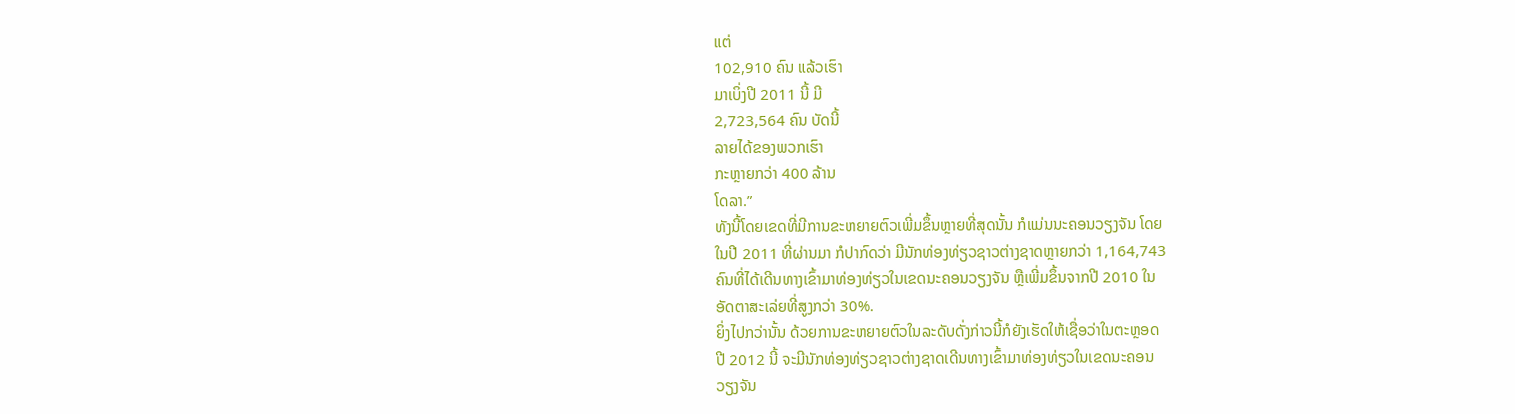ແຕ່
102,910 ຄົນ ແລ້ວເຮົາ
ມາເບິ່ງປີ 2011 ນີ້ ມີ
2,723,564 ຄົນ ບັດນີ້
ລາຍໄດ້ຂອງພວກເຮົາ
ກະຫຼາຍກວ່າ 400 ລ້ານ
ໂດລາ.”
ທັງນີ້ໂດຍເຂດທີ່ມີການຂະຫຍາຍຕົວເພີ່ມຂຶ້ນຫຼາຍທີ່ສຸດນັ້ນ ກໍແມ່ນນະຄອນວຽງຈັນ ໂດຍ
ໃນປີ 2011 ທີ່ຜ່ານມາ ກໍປາກົດວ່າ ມີນັກທ່ອງທ່ຽວຊາວຕ່າງຊາດຫຼາຍກວ່າ 1,164,743
ຄົນທີ່ໄດ້ເດີນທາງເຂົ້າມາທ່ອງທ່ຽວໃນເຂດນະຄອນວຽງຈັນ ຫຼືເພີ່ມຂຶ້ນຈາກປີ 2010 ໃນ
ອັດຕາສະເລ່ຍທີ່ສູງກວ່າ 30%.
ຍິ່ງໄປກວ່ານັ້ນ ດ້ວຍການຂະຫຍາຍຕົວໃນລະດັບດັ່ງກ່າວນີ້ກໍຍັງເຮັດໃຫ້ເຊື່ອວ່າໃນຕະຫຼອດ
ປີ 2012 ນີ້ ຈະມີນັກທ່ອງທ່ຽວຊາວຕ່າງຊາດເດີນທາງເຂົ້າມາທ່ອງທ່ຽວໃນເຂດນະຄອນ
ວຽງຈັນ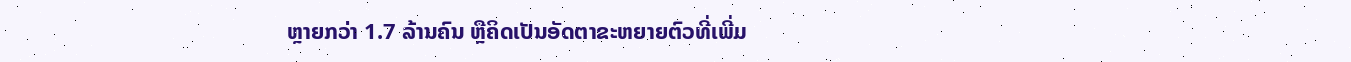ຫຼາຍກວ່າ 1.7 ລ້ານຄົນ ຫຼືຄິດເປັນອັດຕາຂະຫຍາຍຕົວທີ່ເພີ່ມ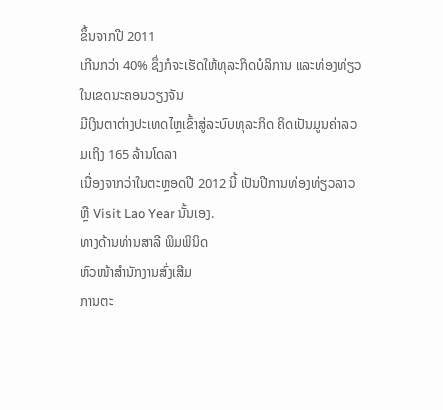ຂຶ້ນຈາກປີ 2011
ເກີນກວ່າ 40% ຊຶ່ງກໍຈະເຮັດໃຫ້ທຸລະກິດບໍລິການ ແລະທ່ອງທ່ຽວໃນເຂດນະຄອນວຽງຈັນ
ມີເງິນຕາຕ່າງປະເທດໄຫຼເຂົ້າສູ່ລະບົບທຸລະກິດ ຄິດເປັນມູນຄ່າລວມເຖິງ 165 ລ້ານໂດລາ
ເນື່ອງຈາກວ່າໃນຕະຫຼອດປີ 2012 ນີ້ ເປັນປີການທ່ອງທ່ຽວລາວ ຫຼື Visit Lao Year ນັ້ນເອງ.
ທາງດ້ານທ່ານສາລີ ພິມພິນິດ
ຫົວໜ້າສໍານັກງານສົ່ງເສີມ
ການຕະ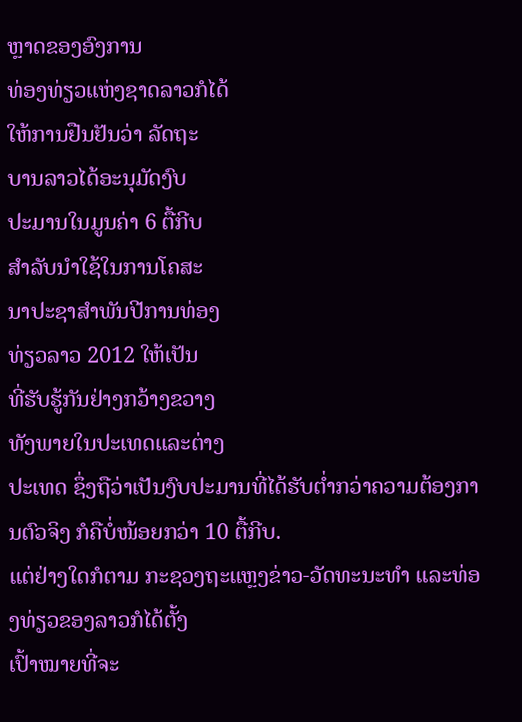ຫຼາດຂອງອົງການ
ທ່ອງທ່ຽວແຫ່ງຊາດລາວກໍໄດ້
ໃຫ້ການຢືນຢັນວ່າ ລັດຖະ
ບານລາວໄດ້ອະນຸມັດງົບ
ປະມານໃນມູນຄ່າ 6 ຕື້ກີບ
ສໍາລັບນໍາໃຊ້ໃນການໂຄສະ
ນາປະຊາສໍາພັນປີການທ່ອງ
ທ່ຽວລາວ 2012 ໃຫ້ເປັນ
ທີ່ຮັບຮູ້ກັນຢ່າງກວ້າງຂວາງ
ທັງພາຍໃນປະເທດແລະຕ່າງ
ປະເທດ ຊຶ່ງຖືວ່າເປັນງົບປະມານທີ່ໄດ້ຮັບຕໍ່າກວ່າຄວາມຕ້ອງການຕົວຈິງ ກໍຄືບໍ່ໜ້ອຍກວ່າ 10 ຕື້ກີບ.
ແຕ່ຢ່າງໃດກໍຕາມ ກະຊວງຖະແຫຼງຂ່າວ-ວັດທະນະທໍາ ແລະທ່ອງທ່ຽວຂອງລາວກໍໄດ້ຕັ້ງ
ເປົ້າໝາຍທີ່ຈະ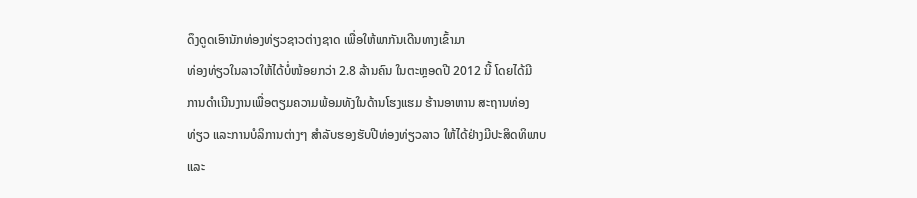ດຶງດູດເອົານັກທ່ອງທ່ຽວຊາວຕ່າງຊາດ ເພື່ອໃຫ້ພາກັນເດີນທາງເຂົ້າມາ
ທ່ອງທ່ຽວໃນລາວໃຫ້ໄດ້ບໍ່ໜ້ອຍກວ່າ 2.8 ລ້ານຄົນ ໃນຕະຫຼອດປີ 2012 ນີ້ ໂດຍໄດ້ມີ
ການດໍາເນີນງານເພື່ອຕຽມຄວາມພ້ອມທັງໃນດ້ານໂຮງແຮມ ຮ້ານອາຫານ ສະຖານທ່ອງ
ທ່ຽວ ແລະການບໍລິການຕ່າງໆ ສໍາລັບຮອງຮັບປີທ່ອງທ່ຽວລາວ ໃຫ້ໄດ້ຢ່າງມີປະສິດທິພາບ
ແລະ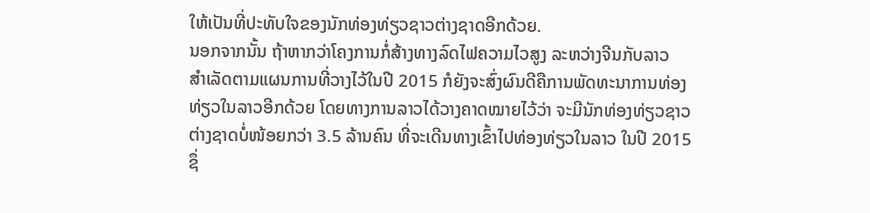ໃຫ້ເປັນທີ່ປະທັບໃຈຂອງນັກທ່ອງທ່ຽວຊາວຕ່າງຊາດອີກດ້ວຍ.
ນອກຈາກນັ້ນ ຖ້າຫາກວ່າໂຄງການກໍ່ສ້າງທາງລົດໄຟຄວາມໄວສູງ ລະຫວ່າງຈີນກັບລາວ
ສໍາເລັດຕາມແຜນການທີ່ວາງໄວ້ໃນປີ 2015 ກໍຍັງຈະສົ່ງຜົນດີຄືການພັດທະນາການທ່ອງ
ທ່ຽວໃນລາວອີກດ້ວຍ ໂດຍທາງການລາວໄດ້ວາງຄາດໝາຍໄວ້ວ່າ ຈະມີນັກທ່ອງທ່ຽວຊາວ
ຕ່າງຊາດບໍ່ໜ້ອຍກວ່າ 3.5 ລ້ານຄົນ ທີ່ຈະເດີນທາງເຂົ້າໄປທ່ອງທ່ຽວໃນລາວ ໃນປີ 2015
ຊຶ່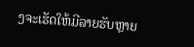ງຈະເຮັດໃຫ້ມີລາຍຮັບຫຼາຍ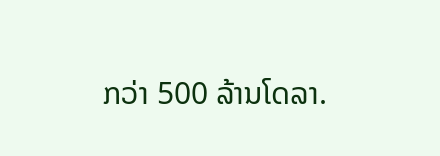ກວ່າ 500 ລ້ານໂດລາ.